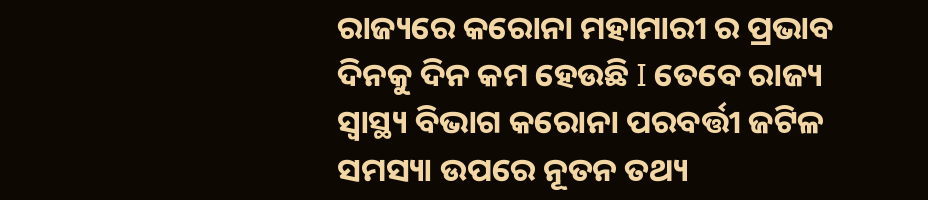ରାଜ୍ୟରେ କରୋନା ମହାମାରୀ ର ପ୍ରଭାବ ଦିନକୁ ଦିନ କମ ହେଉଛି I ତେବେ ରାଜ୍ୟ ସ୍ୱାସ୍ଥ୍ୟ ବିଭାଗ କରୋନା ପରବର୍ତ୍ତୀ ଜଟିଳ ସମସ୍ୟା ଉପରେ ନୂତନ ତଥ୍ୟ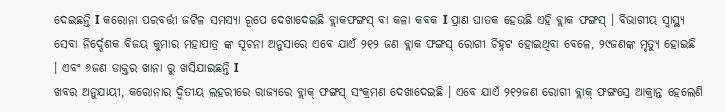ଦେଇଛନ୍ତି I କରୋନା ପରବର୍ତ୍ତୀ ଜଟିଳ ସମସ୍ୟା ରୂପେ ଦେଖାଦେଇଛି ବ୍ଲାକଫଙ୍ଗସ୍ ବା କଳା କବକ I ପ୍ରାଣ ଘାତକ ହେଉଛି ଏହି ବ୍ଲାକ ଫଙ୍ଗସ୍ । ବିଭାଗୀୟ ସ୍ୱାସ୍ଥ୍ୟ ସେବା ନିର୍ଦ୍ଦେଶକ ବିଜୟ କୁମାର ମହାପାତ୍ର ଙ୍କ ସୂଚନା ଅନୁସାରେ ଏବେ ଯାଏଁ ୨୧୨ ଜଣ ବ୍ଲାକ ଫଙ୍ଗସ୍ ରୋଗୀ ଚିହ୍ନଟ ହୋଇଥିବା ବେଳେ, ୨୯ଜଣଙ୍କ ମୃତ୍ୟୁ ହୋଇଛି । ଏବଂ ୬ଜଣ ଡାକ୍ତର ଖାନା ରୁ ଖସିଯାଇଛନ୍ତି I
ଖବର ଅନୁଯାୟୀ, କରୋନାର ଦ୍ୱିତୀୟ ଲହରୀରେ ରାଜ୍ୟରେ ବ୍ଲାକ୍ ଫଙ୍ଗସ୍ ସଂକ୍ରମଣ ଦେଖାଦେଇଛି । ଏବେ ଯାଏଁ ୨୧୨ଜଣ ରୋଗୀ ବ୍ଲାକ୍ ଫଙ୍ଗସ୍ରେ ଆକ୍ରାନ୍ତ ହେଲେଣି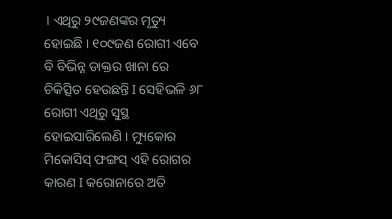। ଏଥିରୁ ୨୯ଜଣଙ୍କର ମୃତ୍ୟୁ ହୋଇଛି । ୧୦୯ଜଣ ରୋଗୀ ଏବେ ବି ବିଭିନ୍ନ ଡାକ୍ତର ଖାନା ରେ ଚିକିତ୍ସିତ ହେଉଛନ୍ତି I ସେହିଭଳି ୬୮ ରୋଗୀ ଏଥିରୁ ସୁସ୍ଥ ହୋଇସାରିଲେଣି । ମ୍ୟୁକୋର ମିକୋସିସ୍ ଫଙ୍ଗସ୍ ଏହି ରୋଗର କାରଣ I କରୋନାରେ ଅତି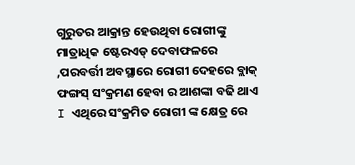ଗୁରୁତର ଆକ୍ରାନ୍ତ ହେଉଥିବା ରୋଗୀଙ୍କୁ ମାତ୍ରାଧିକ ଷ୍ଟେରଏଡ୍ ଦେବାଫଳରେ ,ପରବର୍ତ୍ତୀ ଅବସ୍ଥାରେ ରୋଗୀ ଦେହରେ ବ୍ଲାକ୍ ଫଙ୍ଗସ୍ ସଂକ୍ରମଣ ହେବା ର ଆଶଙ୍କା ବଢି ଥାଏ I ଏଥିରେ ସଂକ୍ରମିତ ରୋଗୀ ଙ୍କ କ୍ଷେତ୍ର ରେ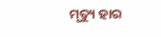ମୃତ୍ୟୁ ହାର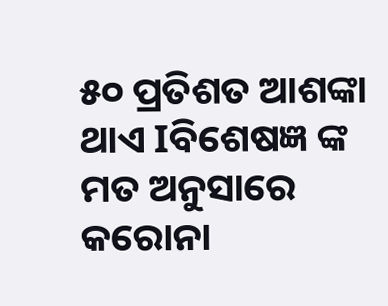୫୦ ପ୍ରତିଶତ ଆଶଙ୍କା ଥାଏ Iବିଶେଷଜ୍ଞ ଙ୍କ ମତ ଅନୁସାରେ କରୋନା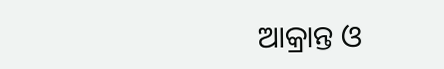ଆକ୍ରାନ୍ତ ଓ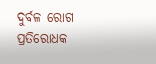ଦୁର୍ବଳ ରୋଗ ପ୍ରତିରୋଧକ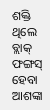ଶକ୍ତି ଥିଲେ ବ୍ଲାକ୍ ଫଙ୍ଗସ୍ ହେବା ଆଶଙ୍କା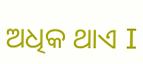ଅଧିକ ଥାଏ I